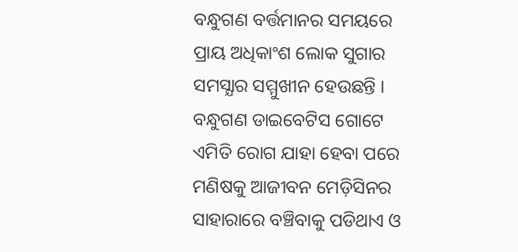ବନ୍ଧୁଗଣ ବର୍ତ୍ତମାନର ସମୟରେ ପ୍ରାୟ ଅଧିକାଂଶ ଲୋକ ସୁଗାର ସମସ୍ଯାର ସମ୍ମୁଖୀନ ହେଉଛନ୍ତି । ବନ୍ଧୁଗଣ ଡାଇବେଟିସ ଗୋଟେ ଏମିତି ରୋଗ ଯାହା ହେବା ପରେ ମଣିଷକୁ ଆଜୀବନ ମେଡ଼ିସିନର ସାହାରାରେ ବଞ୍ଚିବାକୁ ପଡିଥାଏ ଓ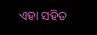ଏହା ସହିତ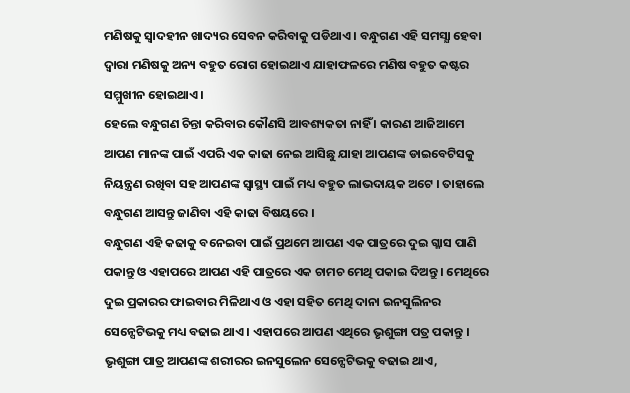ମଣିଷକୁ ସ୍ଵାଦହୀନ ଖାଦ୍ୟର ସେବନ କରିବାକୁ ପଡିଥାଏ । ବନ୍ଧୁଗଣ ଏହି ସମସ୍ଯା ହେବା ଦ୍ଵାରା ମଣିଷକୁ ଅନ୍ୟ ବହୁତ ରୋଗ ହୋଇଥାଏ ଯାହାଫଳରେ ମଣିଷ ବହୁତ କଷ୍ଟର ସମ୍ମୁଖୀନ ହୋଇଥାଏ ।
ହେଲେ ବନ୍ଧୁଗଣ ଚିନ୍ତା କରିବାର କୌଣସି ଆବଶ୍ୟକତା ନାହିଁ । କାରଣ ଆଜିଆମେ ଆପଣ ମାନଙ୍କ ପାଇଁ ଏପରି ଏକ କାଢା ନେଇ ଆସିଛୁ ଯାହା ଆପଣଙ୍କ ଡାଇବେଟିସକୁ ନିୟନ୍ତ୍ରଣ ରଖିବା ସହ ଆପଣଙ୍କ ସ୍ୱାସ୍ଥ୍ୟ ପାଇଁ ମଧ୍ୟ ବହୁତ ଲାଭଦାୟକ ଅଟେ । ତାହାଲେ ବନ୍ଧୁଗଣ ଆସନ୍ତୁ ଜାଣିବା ଏହି କାଢା ବିଷୟରେ ।
ବନ୍ଧୁଗଣ ଏହି କଢାକୁ ବନେଇବା ପାଇଁ ପ୍ରଥମେ ଆପଣ ଏକ ପାତ୍ରରେ ଦୁଇ ଗ୍ଳାସ ପାଣି ପକାନ୍ତୁ ଓ ଏହାପରେ ଆପଣ ଏହି ପାତ୍ରରେ ଏକ ଚାମଚ ମେଥି ପକାଇ ଦିଅନ୍ତୁ । ମେଥିରେ ଦୁଇ ପ୍ରକାରର ଫାଇବାର ମିଳିଥାଏ ଓ ଏହା ସହିତ ମେଥି ଦାନା ଇନସୁଲିନର ସେନ୍ସେଟିଭକୁ ମଧ୍ୟ ବଢାଇ ଥାଏ । ଏହାପରେ ଆପଣ ଏଥିରେ ଭୃଶୁଙ୍ଗା ପତ୍ର ପକାନ୍ତୁ । ଭୃଶୁଙ୍ଗା ପାତ୍ର ଆପଣଙ୍କ ଶରୀରର ଇନସୁଲେନ ସେନ୍ସେଟିଭକୁ ବଢାଇ ଥାଏ,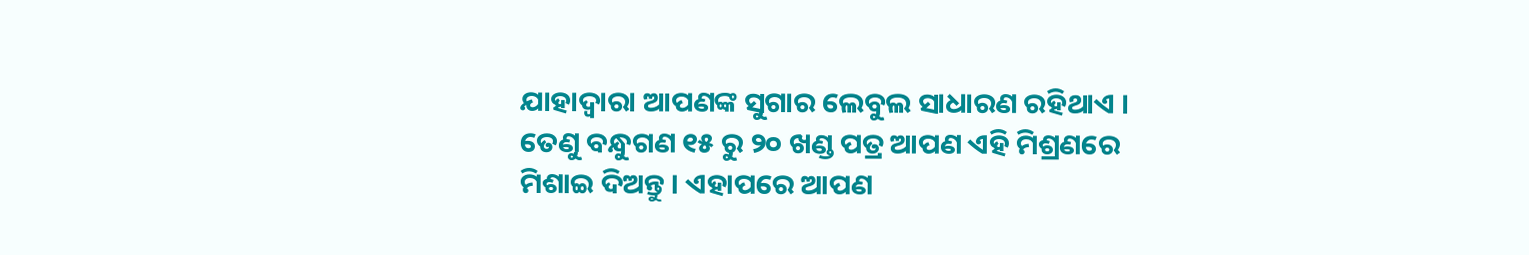ଯାହାଦ୍ୱାରା ଆପଣଙ୍କ ସୁଗାର ଲେବୁଲ ସାଧାରଣ ରହିଥାଏ ।
ତେଣୁ ବନ୍ଧୁଗଣ ୧୫ ରୁ ୨୦ ଖଣ୍ଡ ପତ୍ର ଆପଣ ଏହି ମିଶ୍ରଣରେ ମିଶାଇ ଦିଅନ୍ତୁ । ଏହାପରେ ଆପଣ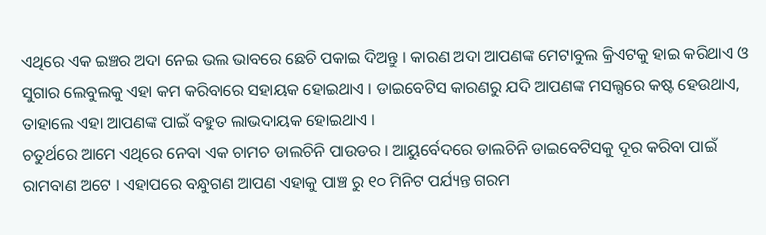ଏଥିରେ ଏକ ଇଞ୍ଚର ଅଦା ନେଇ ଭଲ ଭାବରେ ଛେଚି ପକାଇ ଦିଅନ୍ତୁ । କାରଣ ଅଦା ଆପଣଙ୍କ ମେଟାବୁଲ କ୍ରିଏଟକୁ ହାଇ କରିଥାଏ ଓ ସୁଗାର ଲେବୁଲକୁ ଏହା କମ କରିବାରେ ସହାୟକ ହୋଇଥାଏ । ଡାଇବେଟିସ କାରଣରୁ ଯଦି ଆପଣଙ୍କ ମସଲ୍ସରେ କଷ୍ଟ ହେଉଥାଏ, ତାହାଲେ ଏହା ଆପଣଙ୍କ ପାଇଁ ବହୁତ ଲାଭଦାୟକ ହୋଇଥାଏ ।
ଚତୁର୍ଥରେ ଆମେ ଏଥିରେ ନେବା ଏକ ଚାମଚ ଡାଲଚିନି ପାଉଡର । ଆୟୁର୍ବେଦରେ ଡାଲଚିନି ଡାଇବେଟିସକୁ ଦୂର କରିବା ପାଇଁ ରାମବାଣ ଅଟେ । ଏହାପରେ ବନ୍ଧୁଗଣ ଆପଣ ଏହାକୁ ପାଞ୍ଚ ରୁ ୧୦ ମିନିଟ ପର୍ଯ୍ୟନ୍ତ ଗରମ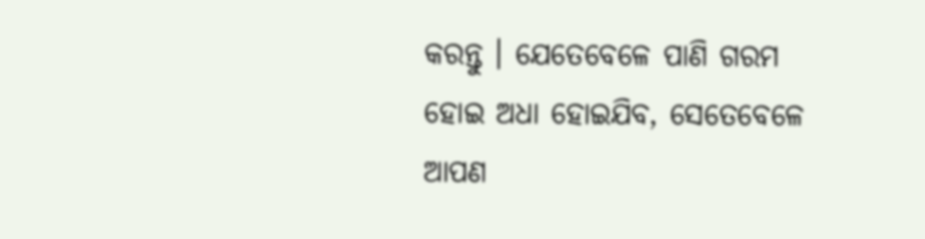କରନ୍ତୁ । ଯେତେବେଳେ ପାଣି ଗରମ ହୋଇ ଅଧା ହୋଇଯିବ, ସେତେବେଳେ ଆପଣ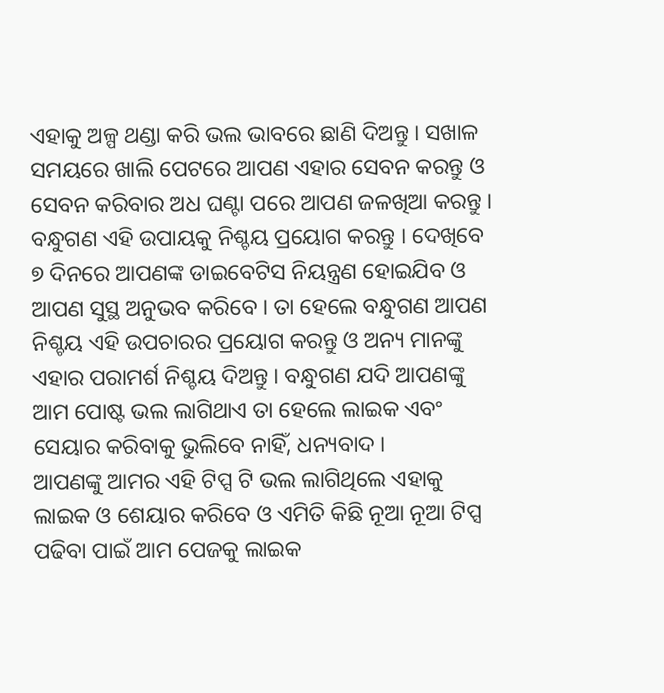ଏହାକୁ ଅଳ୍ପ ଥଣ୍ଡା କରି ଭଲ ଭାବରେ ଛାଣି ଦିଅନ୍ତୁ । ସଖାଳ ସମୟରେ ଖାଲି ପେଟରେ ଆପଣ ଏହାର ସେବନ କରନ୍ତୁ ଓ ସେବନ କରିବାର ଅଧ ଘଣ୍ଟା ପରେ ଆପଣ ଜଳଖିଆ କରନ୍ତୁ ।
ବନ୍ଧୁଗଣ ଏହି ଉପାୟକୁ ନିଶ୍ଚୟ ପ୍ରୟୋଗ କରନ୍ତୁ । ଦେଖିବେ ୭ ଦିନରେ ଆପଣଙ୍କ ଡାଇବେଟିସ ନିୟନ୍ତ୍ରଣ ହୋଇଯିବ ଓ ଆପଣ ସୁସ୍ଥ ଅନୁଭବ କରିବେ । ତା ହେଲେ ବନ୍ଧୁଗଣ ଆପଣ ନିଶ୍ଚୟ ଏହି ଉପଚାରର ପ୍ରୟୋଗ କରନ୍ତୁ ଓ ଅନ୍ୟ ମାନଙ୍କୁ ଏହାର ପରାମର୍ଶ ନିଶ୍ଚୟ ଦିଅନ୍ତୁ । ବନ୍ଧୁଗଣ ଯଦି ଆପଣଙ୍କୁ ଆମ ପୋଷ୍ଟ ଭଲ ଲାଗିଥାଏ ତା ହେଲେ ଲାଇକ ଏବଂ ସେୟାର କରିବାକୁ ଭୁଲିବେ ନାହିଁ, ଧନ୍ୟବାଦ ।
ଆପଣଙ୍କୁ ଆମର ଏହି ଟିପ୍ସ ଟି ଭଲ ଲାଗିଥିଲେ ଏହାକୁ ଲାଇକ ଓ ଶେୟାର କରିବେ ଓ ଏମିତି କିଛି ନୂଆ ନୂଆ ଟିପ୍ସ ପଢିବା ପାଇଁ ଆମ ପେଜକୁ ଲାଇକ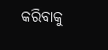କରିବାକୁ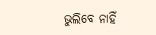ଭୁଲିବେ ନାହିଁ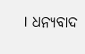। ଧନ୍ୟବାଦ